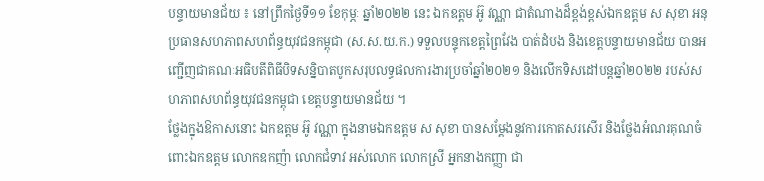បន្ទាយមានជ័យ ៖ នៅព្រឹកថ្ងៃទី១១ ខែកុម្ភៈ ឆ្នាំ២០២២ នេះ ឯកឧត្តម អ៊ូ វណ្ណា ជាតំណាងដ៏ខ្ពង់ខ្ពស់ឯកឧត្តម ស សុខា អនុប្រធានសហភាពសហព័ន្ធយុវជនកម្ពុជា (ស.ស.យ.ក.) ទទួលបន្ទុកខេត្តព្រៃវែង បាត់ដំបង និងខេត្តបន្ទាយមានជ័យ បានអញ្ជើញជាគណៈអធិបតីពិធីបិទសន្និបាតបូកសរុបលទ្ធផលការងារប្រចាំឆ្នាំ២០២១ និងលើកទិសដៅបន្តឆ្នាំ២០២២ របស់សហភាពសហព័ន្ធយុវជនកម្ពុជា ខេត្តបន្ទាយមានជ័យ ។
ថ្លែងក្នុងឱកាសនោះ ឯកឧត្តម អ៊ូ វណ្ណា ក្នុងនាមឯកឧត្តម ស សុខា បានសម្តែងនូវការកោតសរសើរ និងថ្លែងអំណរគុណចំពោះឯកឧត្តម លោកឧកញ៉ា លោកជំទាវ អស់លោក លោកស្រី អ្នកនាងកញ្ញា ជា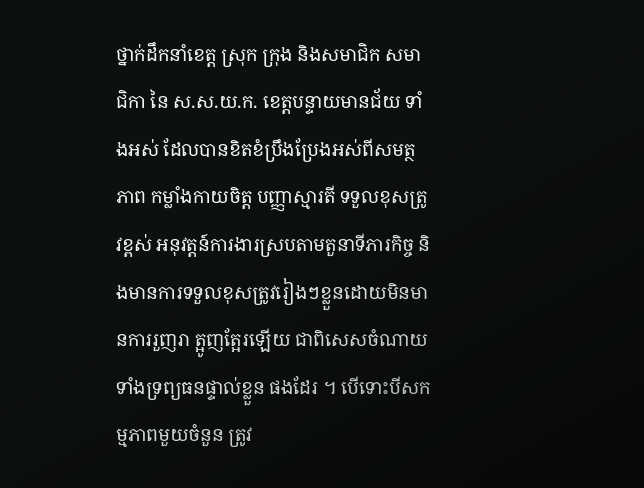ថ្នាក់ដឹកនាំខេត្ត ស្រុក ក្រុង និងសមាជិក សមាជិកា នៃ ស.ស.យ.ក. ខេត្តបន្ទាយមានជ័យ ទាំងអស់ ដែលបានខិតខំប្រឹងប្រែងអស់ពីសមត្ថភាព កម្លាំងកាយចិត្ត បញ្ញាស្មារតី ទទួលខុសត្រូវខ្ពស់ អនុវត្តន៍ការងារស្របតាមតួនាទីភារកិច្ច និងមានការទទួលខុសត្រូវរៀងៗខ្លួនដោយមិនមានការរួញរា ត្អូញត្អែរឡើយ ជាពិសេសចំណាយទាំងទ្រព្យធនផ្ទាល់ខ្លួន ផងដែរ ។ បើទោះបីសកម្មភាពមួយចំនួន ត្រូវ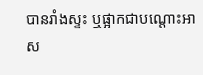បានរាំងស្ទះ ឬផ្អាកជាបណ្តោះអាស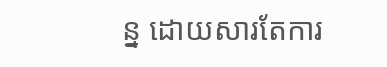ន្ន ដោយសារតែការ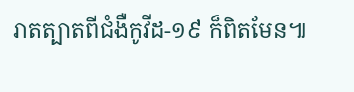រាតត្បាតពីជំងឺកូវីដ-១៩ ក៏ពិតមែន៕